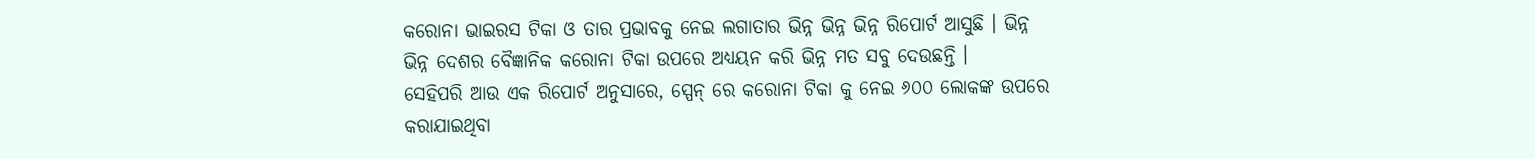କରୋନା ଭାଇରସ ଟିକା ଓ ତାର ପ୍ରଭାବକୁ ନେଇ ଲଗାତାର ଭିନ୍ନ ଭିନ୍ନ ଭିନ୍ନ ରିପୋର୍ଟ ଆସୁଛି । ଭିନ୍ନ ଭିନ୍ନ ଦେଶର ବୈଜ୍ଞାନିକ କରୋନା ଟିକା ଉପରେ ଅଧ୍ୟୟନ କରି ଭିନ୍ନ ମତ ସବୁ ଦେଉଛନ୍ତି ।
ସେହିପରି ଆଉ ଏକ ରିପୋର୍ଟ ଅନୁସାରେ, ସ୍ପେନ୍ ରେ କରୋନା ଟିକା କୁ ନେଇ ୬୦୦ ଲୋକଙ୍କ ଉପରେ କରାଯାଇଥିବା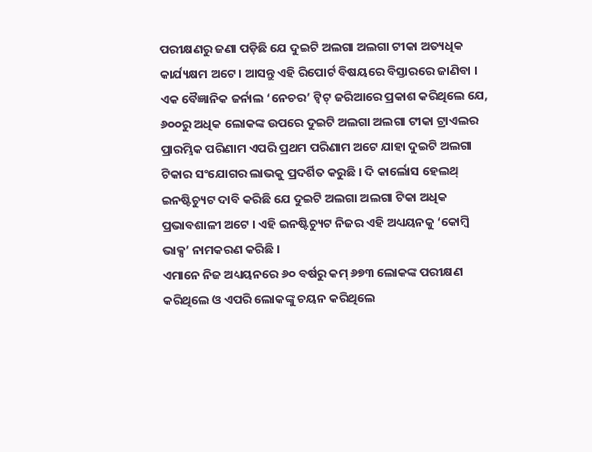ପରୀକ୍ଷଣରୁ ଜଣା ପଡ଼ିଛି ଯେ ଦୁଇଟି ଅଲଗା ଅଲଗା ଟୀକା ଅତ୍ୟଧିକ କାର୍ଯ୍ୟକ୍ଷମ ଅଟେ । ଆସନ୍ତୁ ଏହି ରିପୋର୍ଟ ବିଷୟରେ ବିସ୍ତାରରେ ଜାଣିବା ।
ଏକ ବୈଜ୍ଞାନିକ ଜର୍ନାଲ ‘ନେଚର’ ଟ୍ବିଟ୍ ଜରିଆରେ ପ୍ରକାଶ କରିଥିଲେ ଯେ, ୬୦୦ରୁ ଅଧିକ ଲୋକଙ୍କ ଉପରେ ଦୁଇଟି ଅଲଗା ଅଲଗା ଟୀକା ଟ୍ରାଏଲର ପ୍ରାରମ୍ଭିକ ପରିଣାମ ଏପରି ପ୍ରଥମ ପରିଣାମ ଅଟେ ଯାହା ଦୁଇଟି ଅଲଗା ଟିକାର ସଂଯୋଗର ଲାଭକୁ ପ୍ରଦର୍ଶିତ କରୁଛି । ଦି କାର୍ଲୋସ ହେଲଥ୍ ଇନଷ୍ଟିଚ୍ୟୁଟ ଦାବି କରିଛି ଯେ ଦୁଇଟି ଅଲଗା ଅଲଗା ଟିକା ଅଧିକ ପ୍ରଭାବଶାଳୀ ଅଟେ । ଏହି ଇନଷ୍ଟିଚ୍ୟୁଟ ନିଜର ଏହି ଅଧ୍ୟୟନକୁ ‘କୋମ୍ବି ଭାକ୍ସ’ ନାମକରଣ କରିଛି ।
ଏମାନେ ନିଜ ଅଧ୍ୟୟନରେ ୬୦ ବର୍ଷରୁ କମ୍ ୬୭୩ ଲୋକଙ୍କ ପରୀକ୍ଷଣ କରିଥିଲେ ଓ ଏପରି ଲୋକଙ୍କୁ ଚୟନ କରିଥିଲେ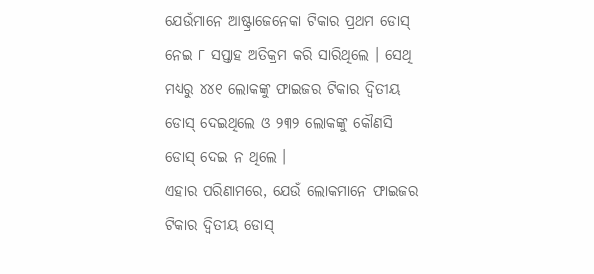ଯେଉଁମାନେ ଆଷ୍ଟ୍ରାଜେନେକା ଟିକାର ପ୍ରଥମ ଡୋସ୍ ନେଇ ୮ ସପ୍ତାହ ଅତିକ୍ରମ କରି ସାରିଥିଲେ । ସେଥି ମଧ୍ୟରୁ ୪୪୧ ଲୋକଙ୍କୁ ଫାଇଜର ଟିକାର ଦ୍ଵିତୀୟ ଡୋସ୍ ଦେଇଥିଲେ ଓ ୨୩୨ ଲୋକଙ୍କୁ କୌଣସି ଡୋସ୍ ଦେଇ ନ ଥିଲେ ।
ଏହାର ପରିଣାମରେ, ଯେଉଁ ଲୋକମାନେ ଫାଇଜର ଟିକାର ଦ୍ଵିତୀୟ ଡୋସ୍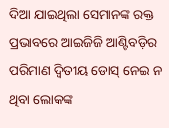ଦିଆ ଯାଇଥିଲା ସେମାନଙ୍କ ରକ୍ତ ପ୍ରଭାବରେ ଆଇଜିଜି ଆଣ୍ଟିବଡ଼ିର ପରିମାଣ ଦ୍ଵିତୀୟ ଡୋସ୍ ନେଇ ନ ଥିବା ଲୋକଙ୍କ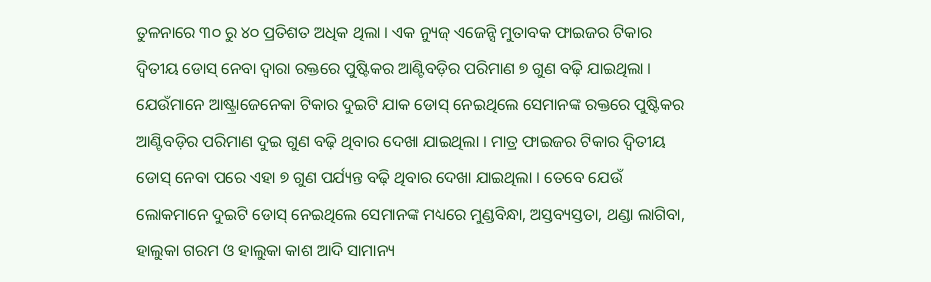ତୁଳନାରେ ୩୦ ରୁ ୪୦ ପ୍ରତିଶତ ଅଧିକ ଥିଲା । ଏକ ନ୍ୟୁଜ୍ ଏଜେନ୍ସି ମୁତାବକ ଫାଇଜର ଟିକାର ଦ୍ଵିତୀୟ ଡୋସ୍ ନେବା ଦ୍ଵାରା ରକ୍ତରେ ପୁଷ୍ଟିକର ଆଣ୍ଟିବଡ଼ିର ପରିମାଣ ୭ ଗୁଣ ବଢ଼ି ଯାଇଥିଲା ।
ଯେଉଁମାନେ ଆଷ୍ଟ୍ରାଜେନେକା ଟିକାର ଦୁଇଟି ଯାକ ଡୋସ୍ ନେଇଥିଲେ ସେମାନଙ୍କ ରକ୍ତରେ ପୁଷ୍ଟିକର ଆଣ୍ଟିବଡ଼ିର ପରିମାଣ ଦୁଇ ଗୁଣ ବଢ଼ି ଥିବାର ଦେଖା ଯାଇଥିଲା । ମାତ୍ର ଫାଇଜର ଟିକାର ଦ୍ଵିତୀୟ ଡୋସ୍ ନେବା ପରେ ଏହା ୭ ଗୁଣ ପର୍ଯ୍ୟନ୍ତ ବଢ଼ି ଥିବାର ଦେଖା ଯାଇଥିଲା । ତେବେ ଯେଉଁ ଲୋକମାନେ ଦୁଇଟି ଡୋସ୍ ନେଇଥିଲେ ସେମାନଙ୍କ ମଧ୍ୟରେ ମୁଣ୍ଡବିନ୍ଧା, ଅସ୍ତବ୍ୟସ୍ତତା, ଥଣ୍ଡା ଲାଗିବା, ହାଲୁକା ଗରମ ଓ ହାଲୁକା କାଶ ଆଦି ସାମାନ୍ୟ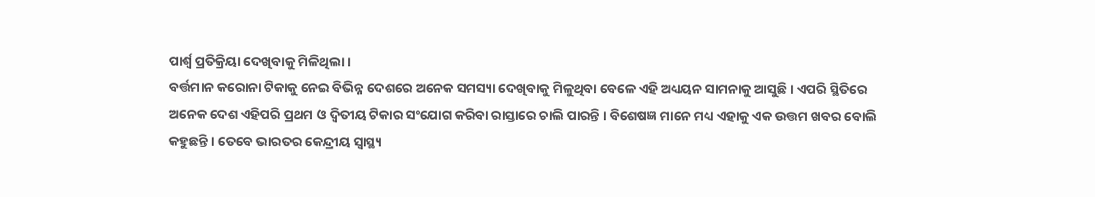ପାର୍ଶ୍ଵ ପ୍ରତିକ୍ରିୟା ଦେଖିବାକୁ ମିଳିଥିଲା ।
ବର୍ତ୍ତମାନ କରୋନା ଟିକାକୁ ନେଇ ବିଭିନ୍ନ ଦେଶରେ ଅନେକ ସମସ୍ୟା ଦେଖିବାକୁ ମିଳୁଥିବା ବେଳେ ଏହି ଅଧ୍ୟୟନ ସାମନାକୁ ଆସୁଛି । ଏପରି ସ୍ଥିତିରେ ଅନେକ ଦେଶ ଏହିପରି ପ୍ରଥମ ଓ ଦ୍ଵିତୀୟ ଟିକାର ସଂଯୋଗ କରିବା ରାସ୍ତାରେ ଚାଲି ପାରନ୍ତି । ବିଶେଷଜ୍ଞ ମାନେ ମଧ୍ୟ ଏହାକୁ ଏକ ଉତ୍ତମ ଖବର ବୋଲି କହୁଛନ୍ତି । ତେବେ ଭାରତର କେନ୍ଦ୍ରୀୟ ସ୍ବାସ୍ଥ୍ୟ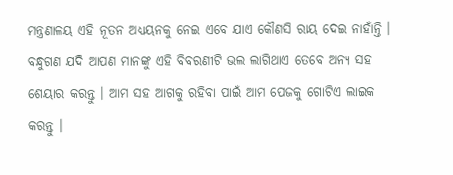ମନ୍ତ୍ରଣାଳୟ ଏହି ନୂତନ ଅଧ୍ୟୟନକୁ ନେଇ ଏବେ ଯାଏ କୌଣସି ରାୟ ଦେଇ ନାହାଁନ୍ତି ।
ବନ୍ଧୁଗଣ ଯଦି ଆପଣ ମାନଙ୍କୁ ଏହି ବିବରଣୀଟି ଭଲ ଲାଗିଥାଏ ତେବେ ଅନ୍ୟ ସହ ଶେୟାର କରନ୍ତୁ । ଆମ ସହ ଆଗକୁ ରହିବା ପାଇଁ ଆମ ପେଜକୁ ଗୋଟିଏ ଲାଇକ କରନ୍ତୁ ।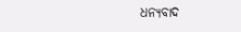ଧନ୍ୟବାଦ